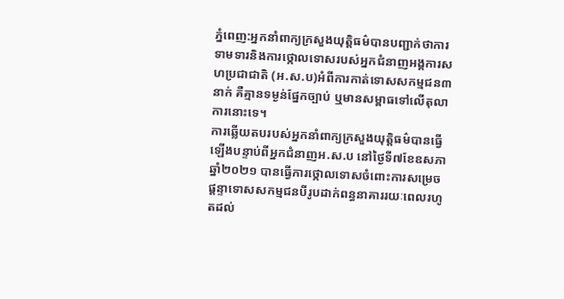ភ្នំពេញ:អ្នកនាំពាក្យក្រសួងយុត្តិធម៌បានបញ្ជាក់ថាការទាមទារនិងការថ្កោលទោសរបស់អ្នកជំនាញអង្គការសហប្រជាជាតិ (អ.ស.ប)អំពីការកាត់ទោសសកម្មជន៣នាក់ គឺគ្មានទម្ងន់ផ្នែកច្បាប់ ឬមានសម្ពាធទៅលើតុលាការនោះទេ។
ការឆ្លើយតបរបស់អ្នកនាំពាក្យក្រសួងយុត្តិធម៌បានធ្វើឡើងបន្ទាប់ពីអ្នកជំនាញអ.ស.ប នៅថ្ងៃទី៧ខែឧសភាឆ្នាំ២០២១ បានធ្វើការថ្កោលទោសចំពោះការសម្រេចផ្តន្ទាទោសសកម្មជនបីរូបដាក់ពន្ធនាគាររយៈពេលរហូតដល់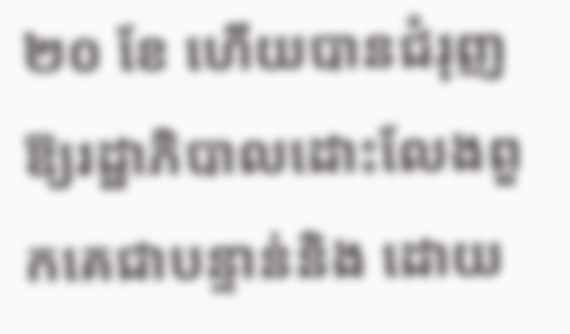២០ ខែ ហើយបានជំរុញឱ្យរដ្ឋាភិបាលដោះលែងពួកគេជាបន្ទាន់និង ដោយ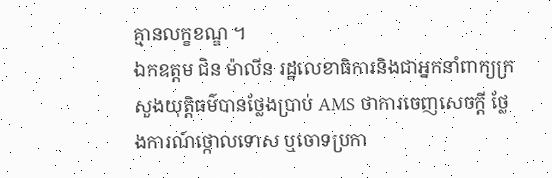គ្មានលក្ខខណ្ឌ ។
ឯកឧត្តម ជិន ម៉ាលីន រដ្ឋលេខាធិការនិងជាអ្នកនាំពាក្យក្រសួងយុត្តិធម៌បានថ្លែងប្រាប់ AMS ថាការចេញសេចក្តី ថ្លែងការណ៍ថ្កោលទោស ឬចោទប្រកា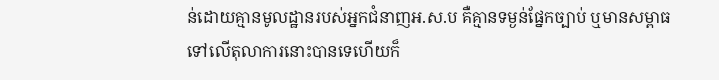ន់ដោយគ្មានមូលដ្ឋានរបស់អ្នកជំនាញអ.ស.ប គឺគ្មានទម្ងន់ផ្នែកច្បាប់ ឬមានសម្ពាធទៅលើតុលាការនោះបានទេហើយក៏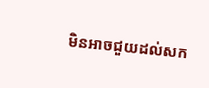មិនអាចជួយដល់សក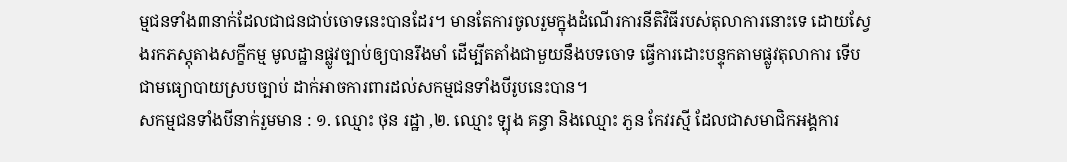ម្មជនទាំង៣នាក់ដែលជាជនជាប់ចោទនេះបានដែរ។ មានតែការចូលរួមក្នុងដំណើរការនីតិវិធីរបស់តុលាការនោះទេ ដោយស្វែងរកភស្តុតាងសក្ខីកម្ម មូលដ្ឋានផ្លូវច្បាប់ឲ្យបានរឹងមាំ ដើម្បីតតាំងជាមួយនឹងបទចោទ ធ្វើការដោះបន្ទុកតាមផ្លូវតុលាការ ទើបជាមធ្យោបាយស្របច្បាប់ ដាក់អាចការពារដល់សកម្មជនទាំងបីរូបនេះបាន។
សកម្មជនទាំងបីនាក់រួមមាន : ១. ឈ្មោះ ថុន រដ្ឋា ,២. ឈ្មោះ ឡុង គន្ធា និងឈ្មោះ ភួន កែវរស្មី ដែលជាសមាជិកអង្គការ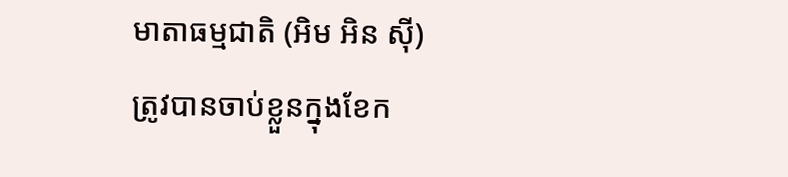មាតាធម្មជាតិ (អិម អិន ស៊ី) ត្រូវបានចាប់ខ្លួនក្នុងខែក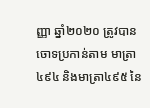ញ្ញា ឆ្នាំ២០២០ ត្រូវបានចោទប្រកាន់តាម មាត្រា៤៩៤ និងមាត្រា៤៩៥ នៃ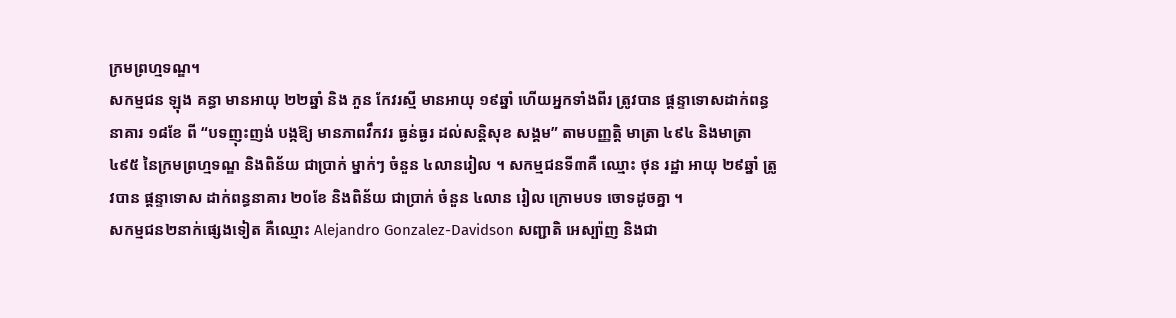ក្រមព្រហ្មទណ្ឌ។
សកម្មជន ឡុង គន្ធា មានអាយុ ២២ឆ្នាំ និង ភួន កែវរស្មី មានអាយុ ១៩ឆ្នាំ ហើយអ្នកទាំងពីរ ត្រូវបាន ផ្ដន្ទាទោសដាក់ពន្ធនាគារ ១៨ខែ ពី “បទញុះញង់ បង្កឱ្យ មានភាពវឹកវរ ធ្ងន់ធ្ងរ ដល់សន្ដិសុខ សង្គម” តាមបញ្ញត្តិ មាត្រា ៤៩៤ និងមាត្រា ៤៩៥ នៃក្រមព្រហ្មទណ្ឌ និងពិន័យ ជាប្រាក់ ម្នាក់ៗ ចំនួន ៤លានរៀល ។ សកម្មជនទី៣គឺ ឈ្មោះ ថុន រដ្ឋា អាយុ ២៩ឆ្នាំ ត្រូវបាន ផ្ដន្ទាទោស ដាក់ពន្ធនាគារ ២០ខែ និងពិន័យ ជាប្រាក់ ចំនួន ៤លាន រៀល ក្រោមបទ ចោទដូចគ្នា ។
សកម្មជន២នាក់ផ្សេងទៀត គឺឈ្មោះ Alejandro Gonzalez-Davidson សញ្ជាតិ អេស្ប៉ាញ និងជា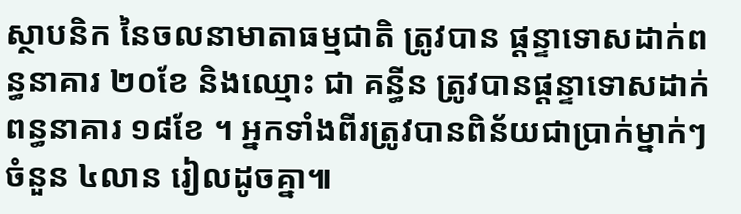ស្ថាបនិក នៃចលនាមាតាធម្មជាតិ ត្រូវបាន ផ្ដន្ទាទោសដាក់ពន្ធនាគារ ២០ខែ និងឈ្មោះ ជា គន្ធីន ត្រូវបានផ្ដន្ទាទោសដាក់ពន្ធនាគារ ១៨ខែ ។ អ្នកទាំងពីរត្រូវបានពិន័យជាប្រាក់ម្នាក់ៗ ចំនួន ៤លាន រៀលដូចគ្នា៕